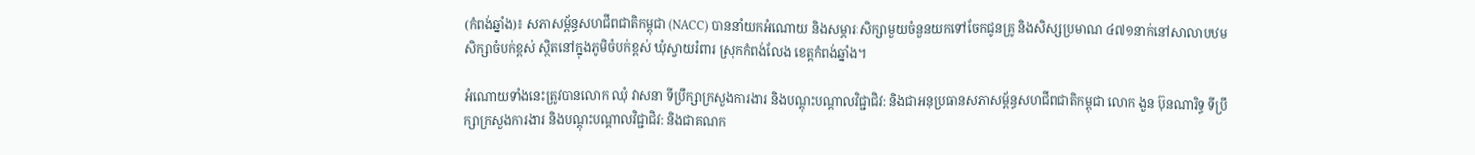(កំពង់ឆ្នាំង)៖ សភាសម្ព័ន្ធសហជីពជាតិកម្ពុជា (NACC) បាននាំយកអំណោយ និងសម្ភារៈសិក្សាមួយចំនួនយកទៅចែកជូនគ្រូ និងសិស្សប្រមាណ ៤៧១នាក់នៅសាលាបឋមសិក្សាចំបក់ខ្ពស់ ស្ថិតនៅក្នុងភូមិចំបក់ខ្ពស់ ឃុំស្វាយរំពារ ស្រុកកំពង់លែង ខេត្តកំពង់ឆ្នាំង។

អំណោយទាំងនេះត្រូវបានលោក ឈុំ វាសនា ទីប្រឹក្សាក្រសួងការងារ និងបណ្តុះបណ្តាលវិជ្ជាជិវ: និងជាអនុប្រធានសភាសម័្ពន្ធសហជីពជាតិកម្ពុជា លោក ងួន ប៊ុនណារិទ្ធ ទីប្រឹក្សាក្រសួងការងារ និងបណ្តុះបណ្តាលវិជ្ជាជិវ: និងជាគណក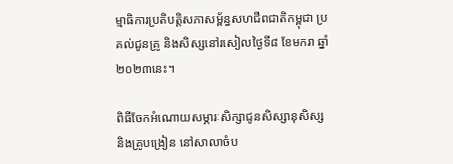ម្មាធិការប្រតិបត្តិសភាសម្ព័ន្ធសហជីពជាតិកម្ពុជា ប្រគល់ជូនគ្រូ និងសិស្សនៅរសៀលថ្ងៃទី៨ ខែមករា ឆ្នាំ២០២៣នេះ។

ពិធីចែកអំណោយសម្ភារៈសិក្សាជូនសិស្សានុសិស្ស និងគ្រូបង្រៀន នៅសាលាចំប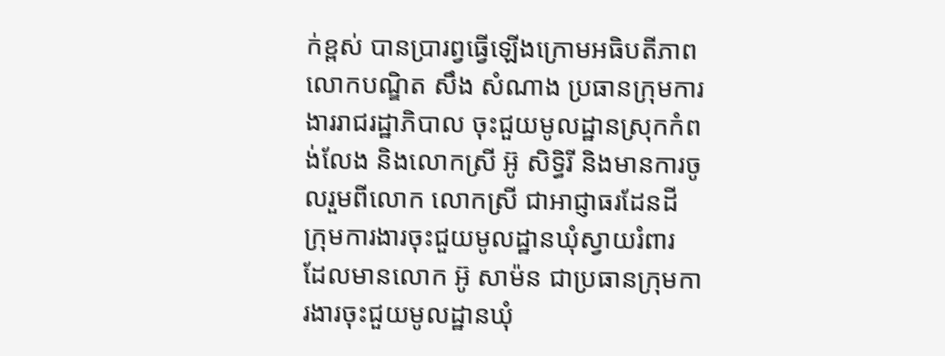ក់ខ្ពស់ បានប្រារព្វធ្វើឡើងក្រោមអធិបតីភាព លោកបណ្ឌិត សឹង សំណាង ប្រធានក្រុមការងាររាជរដ្ឋាភិបាល ចុះជួយមូលដ្ឋានស្រុកកំពង់លែង និងលោកស្រី អ៊ូ សិទ្ធិរី និងមានការចូលរួមពីលោក លោកស្រី ជាអាជ្ញាធរដែនដី ក្រុមការងារចុះជួយមូលដ្ឋានឃុំស្វាយរំពារ ដែលមានលោក អ៊ូ សាម៉ន ជាប្រធានក្រុមការងារចុះជួយមូលដ្ឋានឃុំ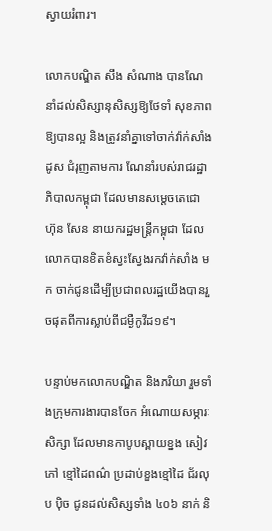ស្វាយរំពារ។

លោកបណ្ឌិត សឹង សំណាង បានណែនាំដល់សិស្សានុសិស្សឱ្យថែទាំ សុខភាពឱ្យបានល្អ និងត្រូវនាំគ្នាទៅចាក់វ៉ាក់សាំងដូស ជំរុញតាមការ ណែនាំរបស់រាជរដ្ឋាភិបាលកម្ពុជា ដែលមានសម្តេចតេជោ ហ៊ុន សែន នាយករដ្ឋមន្ត្រីកម្ពុជា ដែលលោកបានខិតខំស្វះស្វែងរកវ៉ាក់សាំង មក ចាក់ជូនដើម្បីប្រជាពលរដ្ឋយើងបានរួចផុតពីការស្លាប់ពីជម្ងឺកូវីដ១៩។

បន្ទាប់មកលោកបណ្ឌិត និងភរិយា រួមទាំងក្រុមការងារបានចែក អំណោយសម្ភារៈសិក្សា ដែលមានកាបូបស្ពាយខ្នង សៀវភៅ ខ្មៅដៃពណ៌ ប្រដាប់ខួងខ្មៅដៃ ជ័រលុប ប៉ិច ជូនដល់សិស្សទាំង ៤០៦ នាក់ និ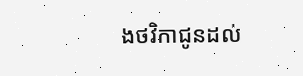ងថវិកាជូនដល់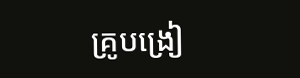គ្រូបង្រៀ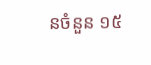នចំនួន ១៥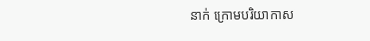នាក់ ក្រោមបរិយាកាស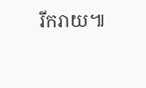រីករាយ៕